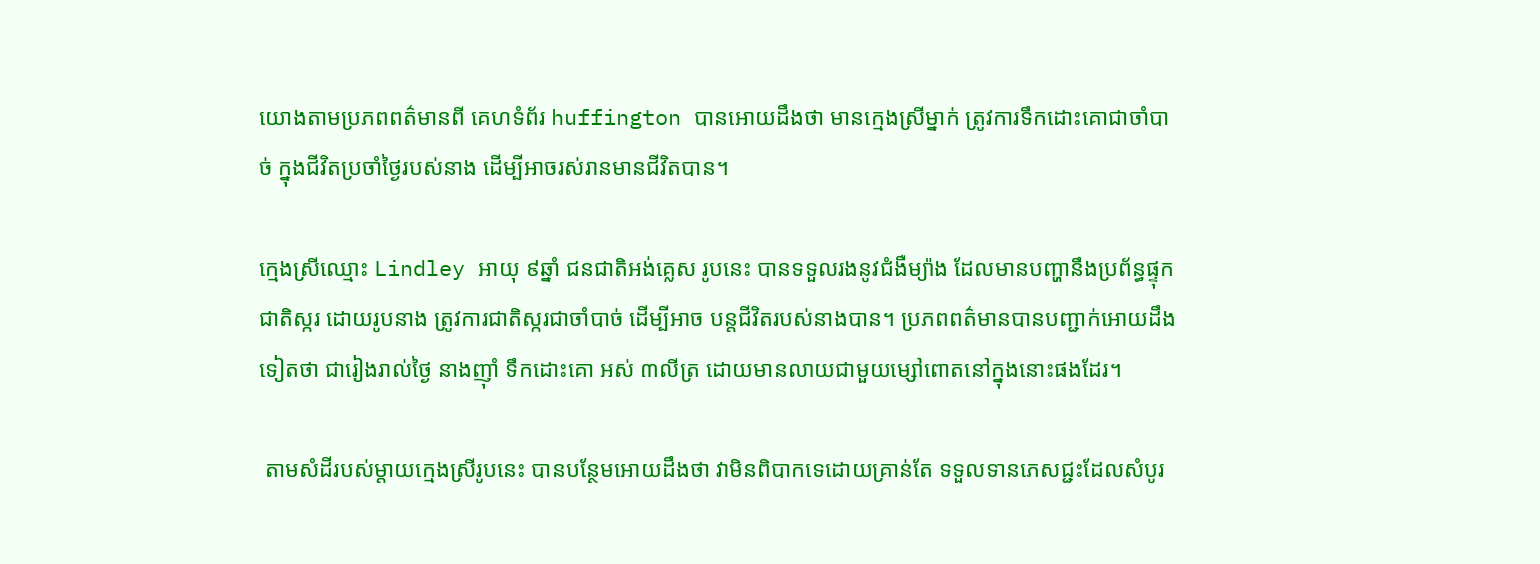យោងតាមប្រភពពត៌មានពី គេហទំព័រ huffington បានអោយដឹងថា មានក្មេងស្រីម្នាក់ ត្រូវការទឹកដោះគោជាចាំបាច់ ក្នុងជីវិតប្រចាំថ្ងៃរបស់នាង ដើម្បីអាចរស់រានមានជីវិតបាន។

ក្មេងស្រីឈ្មោះ Lindley អាយុ ៩ឆ្នាំ ជនជាតិអង់គ្លេស រូបនេះ បានទទួលរងនូវជំងឺម្យ៉ាង ដែលមានបញ្ហានឹងប្រព័ន្ធផ្ទុកជាតិស្ករ ដោយរូបនាង ត្រូវការជាតិស្ករជាចាំបាច់ ដើម្បីអាច បន្តជីវិតរបស់នាងបាន។ ប្រភពពត៌មានបានបញ្ជាក់អោយដឹងទៀតថា ជារៀងរាល់ថ្ងៃ នាងញ៉ាំ ទឹកដោះគោ អស់ ៣លីត្រ ដោយមានលាយជាមួយម្សៅពោតនៅក្នុងនោះផងដែរ។

 តាមសំដីរបស់ម្តាយក្មេងស្រីរូបនេះ បានបន្ថែមអោយដឹងថា វាមិនពិបាកទេដោយគ្រាន់តែ ទទួលទានភេសជ្ជះដែលសំបូរ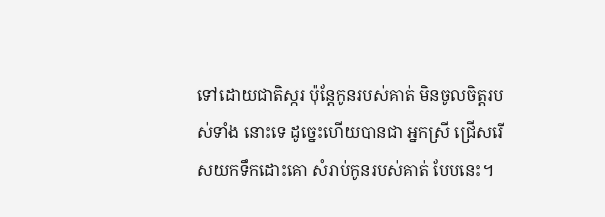ទៅដោយជាតិស្ករ ប៉ុន្តែកូនរបស់គាត់ មិនចូលចិត្តរបស់ទាំង នោះទេ ដូច្នេះហើយបានជា អ្នកស្រី ជ្រើសរើសយកទឹកដោះគោ សំរាប់កូនរបស់គាត់ បែបនេះ។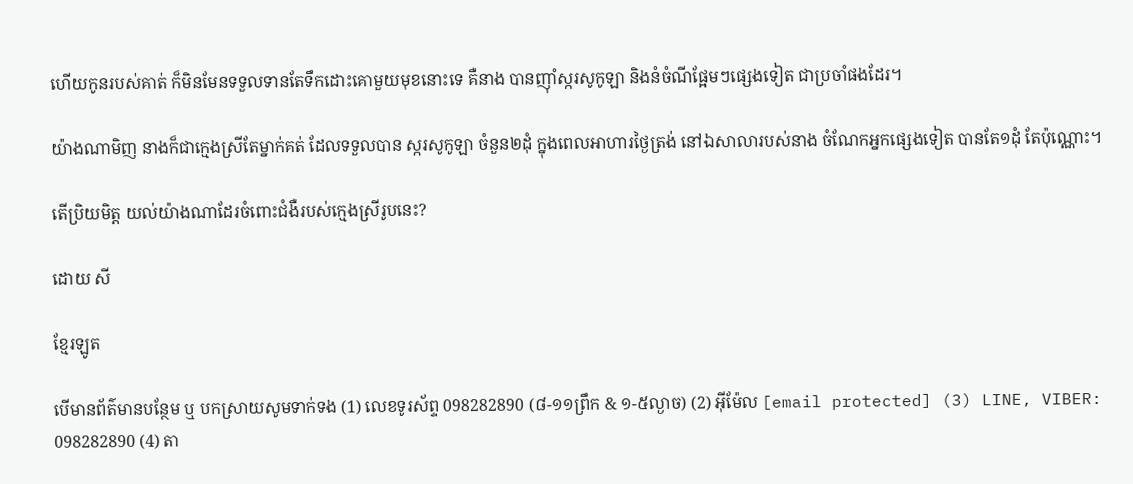ហើយកូនរបស់គាត់ ក៏មិនមែនទទួលទានតែទឹកដោះគោមួយមុខនោះទេ គឺនាង បានញ៉ាំស្ករសូកូឡា និងនំចំណីផ្អែមៗផ្សេងទៀត ជាប្រចាំផងដែរ។

យ៉ាងណាមិញ នាងក៏ជាក្មេងស្រីតែម្នាក់គត់ ដែលទទួលបាន ស្ករសូកូឡា ចំនួន២ដុំ ក្នុងពេលអាហារថ្ងៃត្រង់ នៅឯសាលារបស់នាង ចំណែកអ្នកផ្សេងទៀត បានតែ១ដុំ តែប៉ុណ្ណោះ។

តើប្រិយមិត្ត យល់យ៉ាងណាដែរចំពោះជំងឺរបស់ក្មេងស្រីរូបនេះ?

ដោយ សី

ខ្មែរឡូត

បើមានព័ត៌មានបន្ថែម ឬ បកស្រាយសូមទាក់ទង (1) លេខទូរស័ព្ទ 098282890 (៨-១១ព្រឹក & ១-៥ល្ងាច) (2) អ៊ីម៉ែល [email protected] (3) LINE, VIBER: 098282890 (4) តា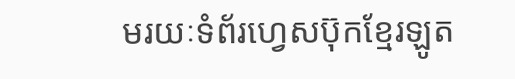មរយៈទំព័រហ្វេសប៊ុកខ្មែរឡូត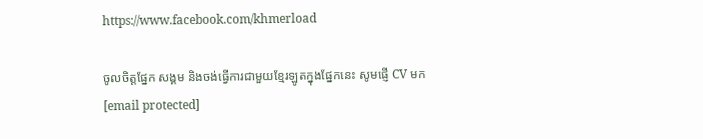https://www.facebook.com/khmerload

ចូលចិត្តផ្នែក សង្គម និងចង់ធ្វើការជាមួយខ្មែរឡូតក្នុងផ្នែកនេះ សូមផ្ញើ CV មក [email protected]